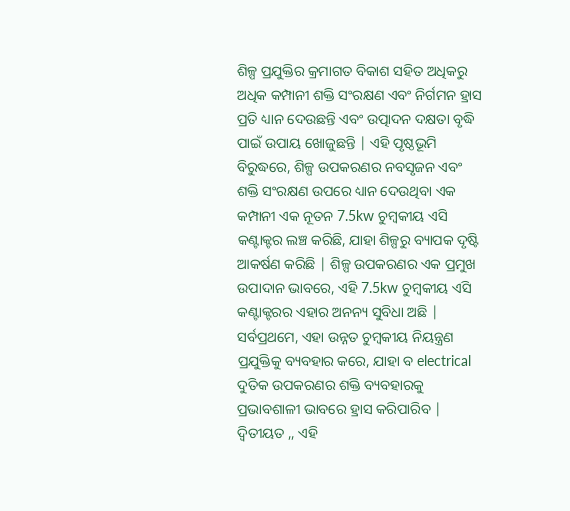ଶିଳ୍ପ ପ୍ରଯୁକ୍ତିର କ୍ରମାଗତ ବିକାଶ ସହିତ ଅଧିକରୁ ଅଧିକ କମ୍ପାନୀ ଶକ୍ତି ସଂରକ୍ଷଣ ଏବଂ ନିର୍ଗମନ ହ୍ରାସ ପ୍ରତି ଧ୍ୟାନ ଦେଉଛନ୍ତି ଏବଂ ଉତ୍ପାଦନ ଦକ୍ଷତା ବୃଦ୍ଧି ପାଇଁ ଉପାୟ ଖୋଜୁଛନ୍ତି | ଏହି ପୃଷ୍ଠଭୂମି ବିରୁଦ୍ଧରେ, ଶିଳ୍ପ ଉପକରଣର ନବସୃଜନ ଏବଂ ଶକ୍ତି ସଂରକ୍ଷଣ ଉପରେ ଧ୍ୟାନ ଦେଉଥିବା ଏକ କମ୍ପାନୀ ଏକ ନୂତନ 7.5kw ଚୁମ୍ବକୀୟ ଏସି କଣ୍ଟାକ୍ଟର ଲଞ୍ଚ କରିଛି, ଯାହା ଶିଳ୍ପରୁ ବ୍ୟାପକ ଦୃଷ୍ଟି ଆକର୍ଷଣ କରିଛି | ଶିଳ୍ପ ଉପକରଣର ଏକ ପ୍ରମୁଖ ଉପାଦାନ ଭାବରେ, ଏହି 7.5kw ଚୁମ୍ବକୀୟ ଏସି କଣ୍ଟାକ୍ଟରର ଏହାର ଅନନ୍ୟ ସୁବିଧା ଅଛି | ସର୍ବପ୍ରଥମେ, ଏହା ଉନ୍ନତ ଚୁମ୍ବକୀୟ ନିୟନ୍ତ୍ରଣ ପ୍ରଯୁକ୍ତିକୁ ବ୍ୟବହାର କରେ, ଯାହା ବ electrical ଦୁତିକ ଉପକରଣର ଶକ୍ତି ବ୍ୟବହାରକୁ ପ୍ରଭାବଶାଳୀ ଭାବରେ ହ୍ରାସ କରିପାରିବ | ଦ୍ୱିତୀୟତ ,, ଏହି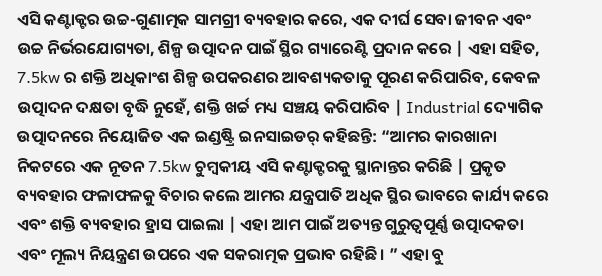ଏସି କଣ୍ଟାକ୍ଟର ଉଚ୍ଚ-ଗୁଣାତ୍ମକ ସାମଗ୍ରୀ ବ୍ୟବହାର କରେ, ଏକ ଦୀର୍ଘ ସେବା ଜୀବନ ଏବଂ ଉଚ୍ଚ ନିର୍ଭରଯୋଗ୍ୟତା, ଶିଳ୍ପ ଉତ୍ପାଦନ ପାଇଁ ସ୍ଥିର ଗ୍ୟାରେଣ୍ଟି ପ୍ରଦାନ କରେ | ଏହା ସହିତ, 7.5kw ର ଶକ୍ତି ଅଧିକାଂଶ ଶିଳ୍ପ ଉପକରଣର ଆବଶ୍ୟକତାକୁ ପୂରଣ କରିପାରିବ, କେବଳ ଉତ୍ପାଦନ ଦକ୍ଷତା ବୃଦ୍ଧି ନୁହେଁ, ଶକ୍ତି ଖର୍ଚ୍ଚ ମଧ୍ୟ ସଞ୍ଚୟ କରିପାରିବ | Industrial ଦ୍ୟୋଗିକ ଉତ୍ପାଦନରେ ନିୟୋଜିତ ଏକ ଇଣ୍ଡଷ୍ଟ୍ରି ଇନସାଇଡର୍ କହିଛନ୍ତି: “ଆମର କାରଖାନା ନିକଟରେ ଏକ ନୂତନ 7.5kw ଚୁମ୍ବକୀୟ ଏସି କଣ୍ଟାକ୍ଟରକୁ ସ୍ଥାନାନ୍ତର କରିଛି | ପ୍ରକୃତ ବ୍ୟବହାର ଫଳାଫଳକୁ ବିଚାର କଲେ ଆମର ଯନ୍ତ୍ରପାତି ଅଧିକ ସ୍ଥିର ଭାବରେ କାର୍ଯ୍ୟ କରେ ଏବଂ ଶକ୍ତି ବ୍ୟବହାର ହ୍ରାସ ପାଇଲା | ଏହା ଆମ ପାଇଁ ଅତ୍ୟନ୍ତ ଗୁରୁତ୍ୱପୂର୍ଣ୍ଣ ଉତ୍ପାଦକତା ଏବଂ ମୂଲ୍ୟ ନିୟନ୍ତ୍ରଣ ଉପରେ ଏକ ସକରାତ୍ମକ ପ୍ରଭାବ ରହିଛି। ” ଏହା ବୁ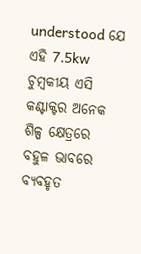understood ଯେ ଏହି 7.5kw ଚୁମ୍ବକୀୟ ଏସି କଣ୍ଟାକ୍ଟର ଅନେକ ଶିଳ୍ପ କ୍ଷେତ୍ରରେ ବହୁଳ ଭାବରେ ବ୍ୟବହୃତ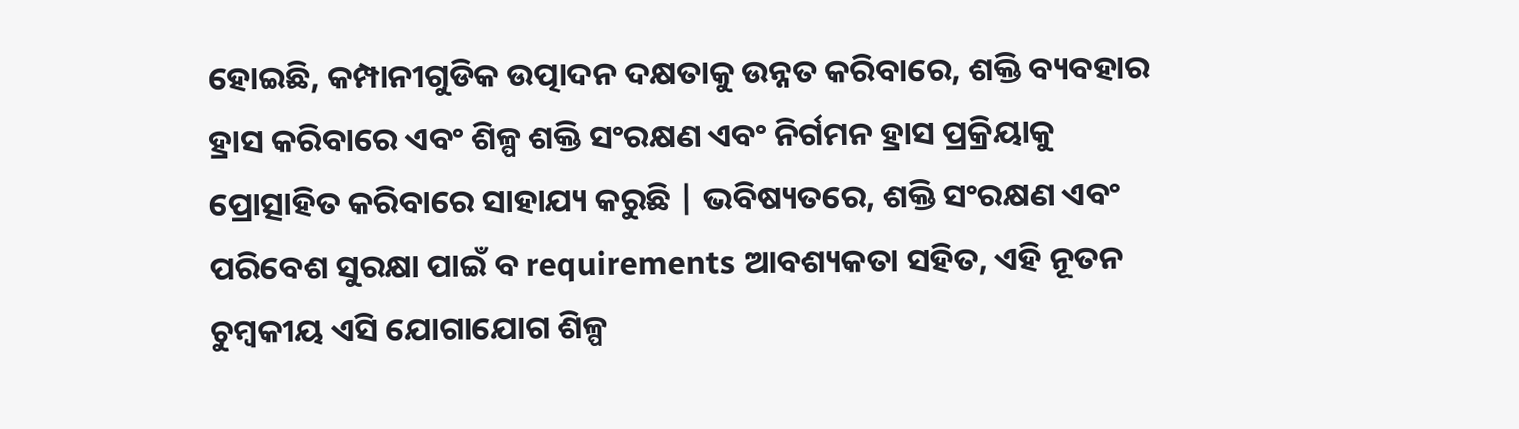ହୋଇଛି, କମ୍ପାନୀଗୁଡିକ ଉତ୍ପାଦନ ଦକ୍ଷତାକୁ ଉନ୍ନତ କରିବାରେ, ଶକ୍ତି ବ୍ୟବହାର ହ୍ରାସ କରିବାରେ ଏବଂ ଶିଳ୍ପ ଶକ୍ତି ସଂରକ୍ଷଣ ଏବଂ ନିର୍ଗମନ ହ୍ରାସ ପ୍ରକ୍ରିୟାକୁ ପ୍ରୋତ୍ସାହିତ କରିବାରେ ସାହାଯ୍ୟ କରୁଛି | ଭବିଷ୍ୟତରେ, ଶକ୍ତି ସଂରକ୍ଷଣ ଏବଂ ପରିବେଶ ସୁରକ୍ଷା ପାଇଁ ବ requirements ଆବଶ୍ୟକତା ସହିତ, ଏହି ନୂତନ ଚୁମ୍ବକୀୟ ଏସି ଯୋଗାଯୋଗ ଶିଳ୍ପ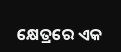କ୍ଷେତ୍ରରେ ଏକ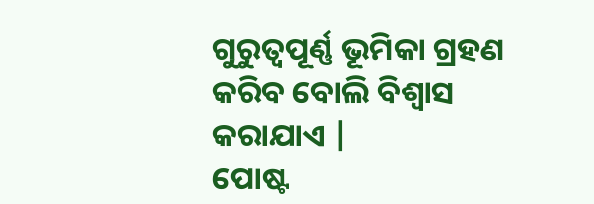ଗୁରୁତ୍ୱପୂର୍ଣ୍ଣ ଭୂମିକା ଗ୍ରହଣ କରିବ ବୋଲି ବିଶ୍ୱାସ କରାଯାଏ |
ପୋଷ୍ଟ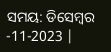ସମୟ: ଡିସେମ୍ବର -11-2023 |